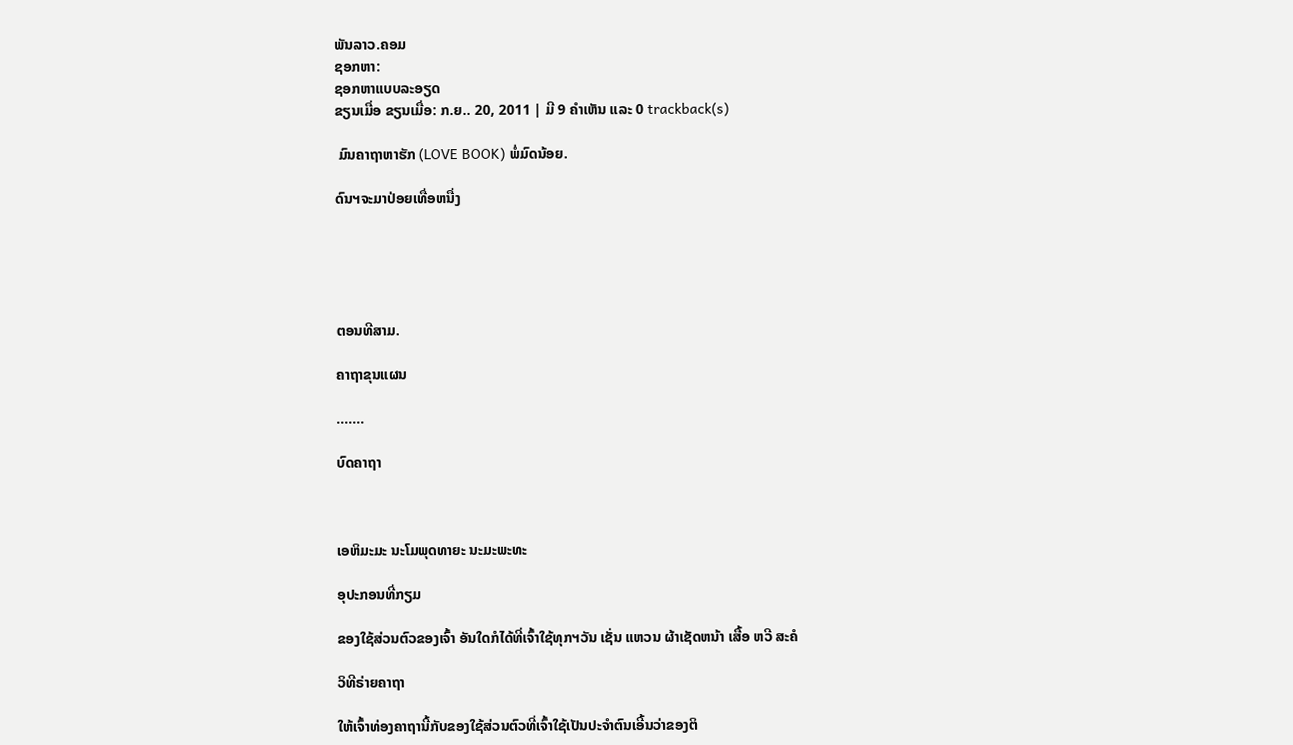ພັນລາວ.ຄອມ
ຊອກຫາ:
ຊອກຫາແບບລະອຽດ
ຂຽນເມື່ອ ຂຽນເມື່ອ: ກ.ຍ.. 20, 2011 | ມີ 9 ຄຳເຫັນ ແລະ 0 trackback(s)

 ມົນຄາຖາຫາຮັກ (LOVE BOOK) ພໍ່ມົດນ້ອຍ.

ດົນຯຈະມາປ່ອຍເທື່ອຫນື່ງ





ຕອນທີສາມ.

ຄາຖາຂຸນແຜນ

.......

ບົດຄາຖາ



ເອຫິມະມະ ນະໂມພຸດທາຍະ ນະມະພະທະ

ອຸປະກອນທີ່ກຽມ

ຂອງໃຊ້ສ່ວນຕົວຂອງເຈົ້າ ອັນໃດກໍໄດ້ທີ່ເຈົ້າໃຊ້ທຸກຯວັນ ເຊັ່ນ ແຫວນ ຜ້າເຊັດຫນ້າ ເສື້ອ ຫວີ ສະຄໍ

ວິທີຣ່າຍຄາຖາ

ໃຫ້ເຈົ້າທ່ອງຄາຖານີ້ກັບຂອງໃຊ້ສ່ວນຕົວທີ່ເຈົ້າໃຊ້ເປັນປະຈຳຕົນເອີ້ນວ່າຂອງຕິ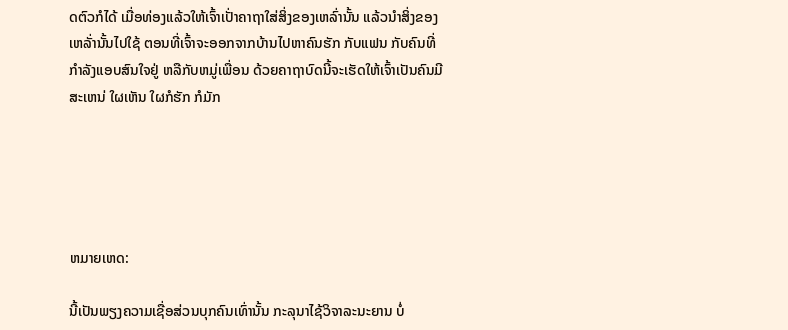ດຕົວກໍໄດ້ ເມື່ອທ່ອງແລ້ວໃຫ້ເຈົ້າເປັ່າຄາຖາໃສ່ສິ່ງຂອງເຫລົ່ານັ້ນ ແລ້ວນຳສິ່ງຂອງເຫລັ່ານັ້ນໄປໃຊ້ ຕອນທີ່ເຈົ້າຈະອອກຈາກບ້ານໄປຫາຄົນຮັກ ກັບແຟນ ກັບຄົນທີ່ກຳລັງແອບສົນໃຈຢູ່ ຫລືກັບຫມູ່ເພື່ອນ ດ້ວຍຄາຖາບົດນີ້ຈະເຮັດໃຫ້ເຈົ້າເປັນຄົນມີສະເຫນ່ ໃຜເຫັນ ໃຜກໍຮັກ ກໍມັກ





ຫມາຍເຫດ:

ນີ້ເປັນພຽງຄວາມເຊື່ອສ່ວນບຸກຄົນເທົ່ານັ້ນ ກະລຸນາໄຊ້ວິຈາລະນະຍານ ບໍ່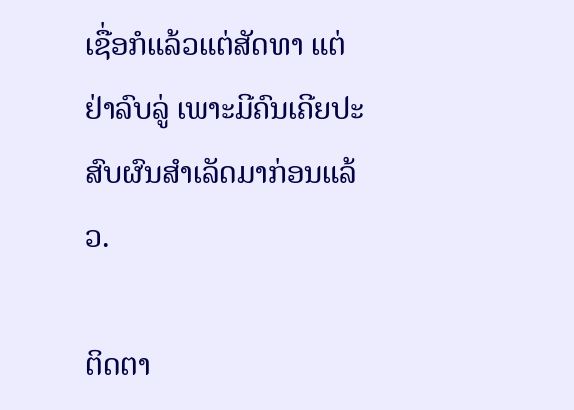ເຊື່ອກໍແລ້ວແຕ່ສັດທາ ແຕ່ຢ່າລົບລູ່ ເພາະມີຄົນເຄີຍປະສົບຜົນສຳເລັດມາກ່ອນແລ້ວ.

ຕິດຕາ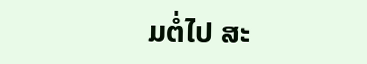ມຕໍ່ໄປ ສະ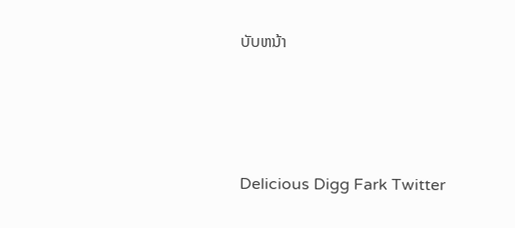ບັບຫນ້າ





Delicious Digg Fark Twitter